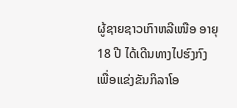ຜູ້ຊາຍຊາວເກົາຫລີເໜືອ ອາຍຸ 18 ປີ ໄດ້ເດີນທາງໄປຮົງກົງ ເພື່ອແຂ່ງຂັນກິລາໂອ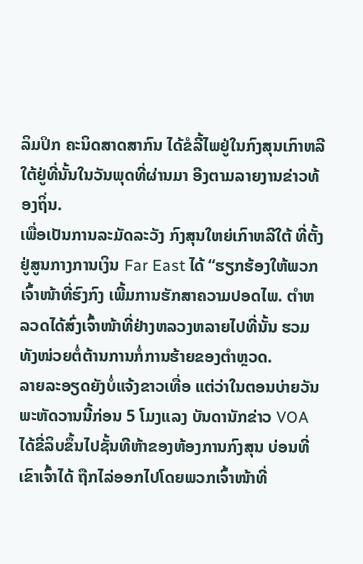ລິມປິກ ຄະນິດສາດສາກົນ ໄດ້ຂໍລີ້ໄພຢູ່ໃນກົງສຸນເກົາຫລີໃຕ້ຢູ່ທີ່ນັ້ນໃນວັນພຸດທີ່ຜ່ານມາ ອີງຕາມລາຍງານຂ່າວທ້ອງຖິ່ນ.
ເພື່ອເປັນການລະມັດລະວັງ ກົງສຸນໃຫຍ່ເກົາຫລີໃຕ້ ທີ່ຕັ້ງຢູ່ສູນກາງການເງິນ Far East ໄດ້ “ຮຽກຮ້ອງໃຫ້ພວກເຈົ້າໜ້າທີ່ຮົງກົງ ເພີ້ມການຮັກສາຄວາມປອດໄພ. ຕຳຫລວດໄດ້ສົ່ງເຈົ້າໜ້າທີ່ຢ່າງຫລວງຫລາຍໄປທີ່ນັ້ນ ຮວມທັງໜ່ວຍຕໍ່ຕ້ານການກໍ່ການຮ້າຍຂອງຕຳຫຼວດ.
ລາຍລະອຽດຍັງບໍ່ແຈ້ງຂາວເທື່ອ ແຕ່ວ່າໃນຕອນບ່າຍວັນພະຫັດວານນີ້ກ່ອນ 5 ໂມງແລງ ບັນດານັກຂ່າວ VOA ໄດ້ຂີ່ລິບຂຶ້ນໄປຊັ້ນທີຫ້າຂອງຫ້ອງການກົງສຸນ ບ່ອນທີ່ເຂົາເຈົ້າໄດ້ ຖືກໄລ່ອອກໄປໂດຍພວກເຈົ້າໜ້າທີ່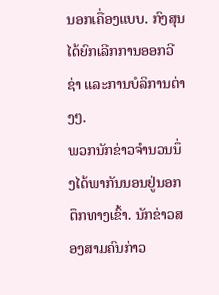ນອກເຄື່ອງແບບ. ກົງສຸນໄດ້ຍົກເລີກການອອກວີຊ່າ ແລະການບໍລິການຕ່າງໆ.
ພວກນັກຂ່າວຈຳນວນນຶ່ງໄດ້ພາກັນນອນຢູ່ນອກຕຶກທາງເຂົ້າ. ນັກຂ່າວສອງສາມຄົນກ່າວ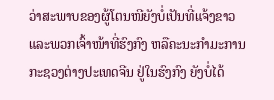ວ່າສະພາບຂອງຜູ້ໂຕນໜີຍັງບໍ່ເປັນທີ່ແຈ້ງຂາວ ແລະພວກເຈົ້າໜ້າທີ່ຮົງກົງ ຫລືຄະນະກຳມະການກະຊວງຕ່າງປະເທດຈີນ ຢູ່ໃນຮົງກົງ ຍັງບໍ່ໄດ້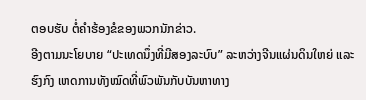ຕອບຮັບ ຕໍ່ຄຳຮ້ອງຂໍຂອງພວກນັກຂ່າວ.
ອີງຕາມນະໂຍບາຍ “ປະເທດນຶ່ງທີ່ມີສອງລະບົບ” ລະຫວ່າງຈີນແຜ່ນດິນໃຫຍ່ ແລະຮົງກົງ ເຫດການທັງໝົດທີ່ພົວພັນກັບບັນຫາທາງ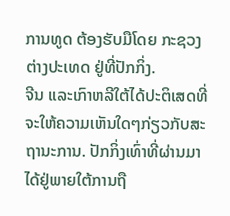ການທູດ ຕ້ອງຮັບມືໂດຍ ກະຊວງຕ່າງປະເທດ ຢູ່ທີ່ປັກກິ່ງ.
ຈີນ ແລະເກົາຫລີໃຕ້ໄດ້ປະຕິເສດທີ່ຈະໃຫ້ຄວາມເຫັນໃດໆກ່ຽວກັບສະຖານະການ. ປັກກິ່ງເທົ່າທີ່ຜ່ານມາໄດ້ຢູ່ພາຍໃຕ້ການຖື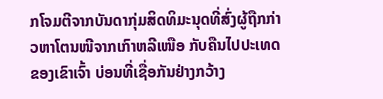ກໂຈມຕີຈາກບັນດາກຸ່ມສິດທິມະນຸດທີ່ສົ່ງຜູ້ຖືກກ່າວຫາໂຕນໜີຈາກເກົາຫລີເໜືອ ກັບຄືນໄປປະເທດຂອງເຂົາເຈົ້າ ບ່ອນທີ່ເຊື່ອກັນຢ່າງກວ້າງ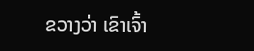ຂວາງວ່າ ເຂົາເຈົ້າ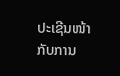ປະເຊີນໜ້າກັບການ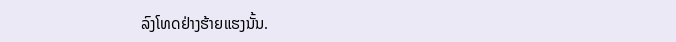ລົງໂທດຢ່າງຮ້າຍແຮງນັ້ນ.